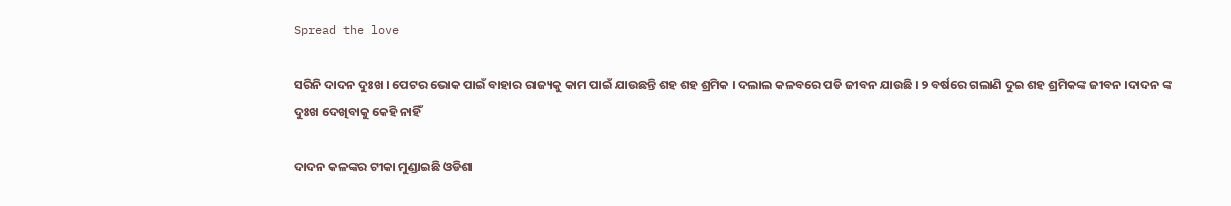Spread the love

ସରିନି ଦାଦନ ଦୁଃଖ । ପେଟର ଭୋକ ପାଇଁ ବାହାର ରାଜ୍ୟକୁ କାମ ପାଇଁ ଯାଉଛନ୍ତି ଶହ ଶହ ଶ୍ରମିକ । ଦଲାଲ କଳବରେ ପଡି ଜୀବନ ଯାଉଛି । ୨ ବର୍ଷରେ ଗଲାଣି ଦୁଇ ଶହ ଶ୍ରମିକଙ୍କ ଜୀବନ ।ଦାଦନ ଙ୍କ ଦୁଃଖ ଦେଖିବାକୁ କେହି ନାହିଁ

ଦାଦନ କଳଙ୍କର ଟୀକା ମୁଣ୍ଡାଇଛି ଓଡିଶା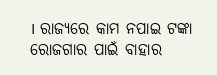। ରାଜ୍ୟରେ କାମ ନପାଇ ଟଙ୍କା ରୋଜଗାର ପାଇଁ ବାହାର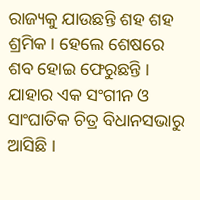ରାଜ୍ୟକୁ ଯାଉଛନ୍ତି ଶହ ଶହ ଶ୍ରମିକ । ହେଲେ ଶେଷରେ ଶବ ହୋଇ ଫେରୁଛନ୍ତି । ଯାହାର ଏକ ସଂଗୀନ ଓ ସାଂଘାତିକ ଚିତ୍ର ବିଧାନସଭାରୁ ଆସିଛି ।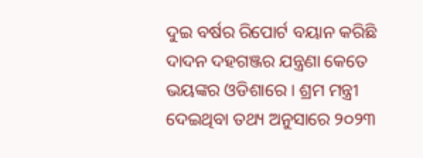ଦୁଇ ବର୍ଷର ରିପୋର୍ଟ ବୟାନ କରିଛି ଦାଦନ ଦହଗଞ୍ଜର ଯନ୍ତ୍ରଣା କେତେ ଭୟଙ୍କର ଓଡିଶାରେ । ଶ୍ରମ ମନ୍ତ୍ରୀ ଦେଇଥିବା ତଥ୍ୟ ଅନୁସାରେ ୨୦୨୩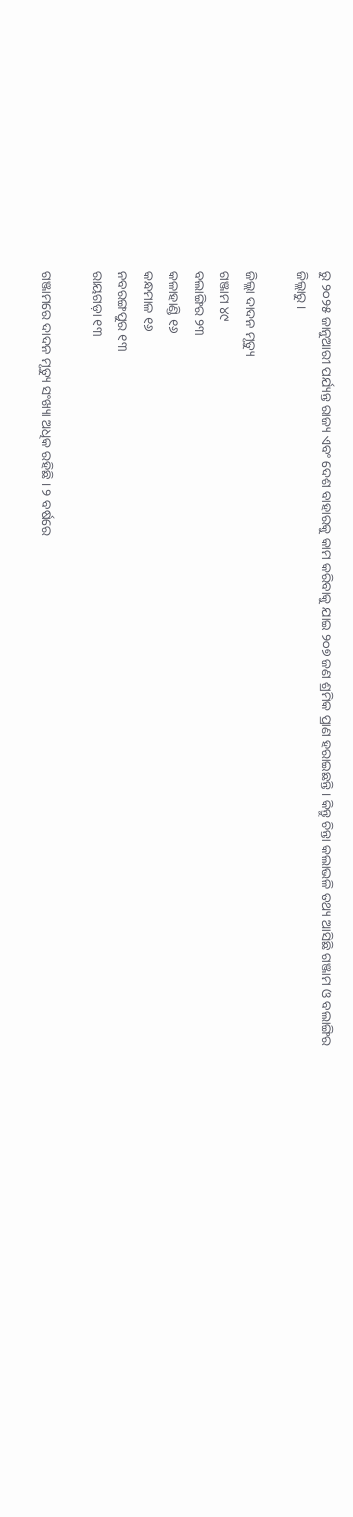ରୁ ୨୦୨୫ ଜାନୁଆରୀ ପର୍ଯ୍ୟନ୍ତ ରାଜ୍ୟ ଏବଂ ଦେଶ ବାହାରକୁ କାମ କରିବାକୁ ଯାଇ ୨୦୭ ଜଣ ଶ୍ରମିକ ପ୍ରାଣ ହରାଇଛନ୍ତି । କିନ୍ତୁ ଚିନ୍ତା କଲାଭଳି ତଥ୍ୟ ଆସିଛି ଗଞ୍ଜାମ ଓ ବଲାଙ୍ଗିର ଜିଲ୍ଲାରୁ ।

ଜିଲ୍ଲା ଦାଦନ ମୃତ୍ୟୁ
ଗଞ୍ଜାମ ୪୯
ବଲାଙ୍ଗିର ୨୩
କଳାହାଣ୍ଡି ୧୬
କନ୍ଧମାଳ ୧୬
ନବରଙ୍ଗପୁର ୧୩
ରାୟଗଡ଼ା ୧୩

ଗଞ୍ଜାମରେ ଦାଦନ ମୃତ୍ୟୁ ସଂଖ୍ୟା ଅଧିକ ରହିଛି । ୨ ବର୍ଷରେ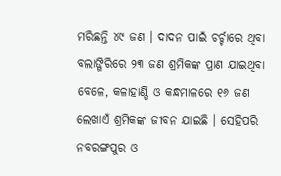ମରିଛନ୍ତି ୪୯ ଜଣ । ଦାଦନ ପାଇଁ ଚର୍ଚ୍ଚାରେ ଥିବା ବଲାଙ୍ଗିରିରେ ୨୩ ଜଣ ଶ୍ରମିକଙ୍କ ପ୍ରାଣ ଯାଇଥିବା ବେଳେ, କଳାହାଣ୍ଡି ଓ କନ୍ଧମାଳରେ ୧୬ ଜଣ ଲେଖାଏଁ ଶ୍ରମିକଙ୍କ ଜୀବନ ଯାଇଛି । ସେହିପରି ନବରଙ୍ଗପୁର ଓ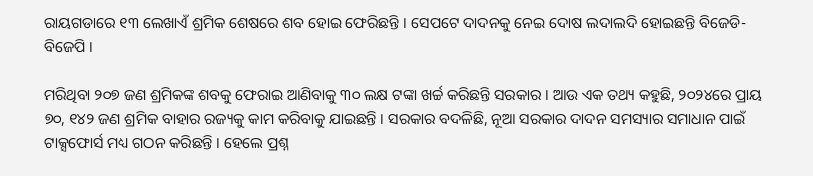ରାୟଗଡାରେ ୧୩ ଲେଖାଏଁ ଶ୍ରମିକ ଶେଷରେ ଶବ ହୋଇ ଫେରିଛନ୍ତି । ସେପଟେ ଦାଦନକୁ ନେଇ ଦୋଷ ଲଦାଲଦି ହୋଇଛନ୍ତି ବିଜେଡି-ବିଜେପି ।

ମରିଥିବା ୨୦୭ ଜଣ ଶ୍ରମିକଙ୍କ ଶବକୁ ଫେରାଇ ଆଣିବାକୁ ୩୦ ଲକ୍ଷ ଟଙ୍କା ଖର୍ଚ୍ଚ କରିଛନ୍ତି ସରକାର । ଆଉ ଏକ ତଥ୍ୟ କହୁଛି, ୨୦୨୪ରେ ପ୍ରାୟ ୭୦, ୧୪୨ ଜଣ ଶ୍ରମିକ ବାହାର ରଜ୍ୟକୁ କାମ କରିବାକୁ ଯାଇଛନ୍ତି । ସରକାର ବଦଳିଛି, ନୂଆ ସରକାର ଦାଦନ ସମସ୍ୟାର ସମାଧାନ ପାଇଁ ଟାକ୍ସଫୋର୍ସ ମଧ୍ୟ ଗଠନ କରିଛନ୍ତି । ହେଲେ ପ୍ରଶ୍ନ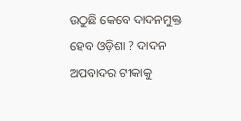ଉଠୁଛି କେବେ ଦାଦନମୁକ୍ତ ହେବ ଓଡ଼ିଶା ? ଦାଦନ ଅପବାଦର ଟୀକାକୁ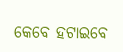କେବେ ହଟାଇବେ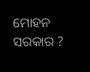ମୋହନ ସରକାର ?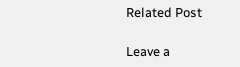Related Post

Leave a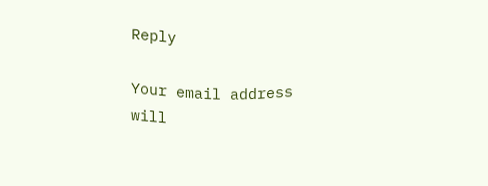Reply

Your email address will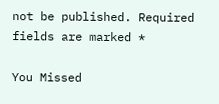not be published. Required fields are marked *

You Missed